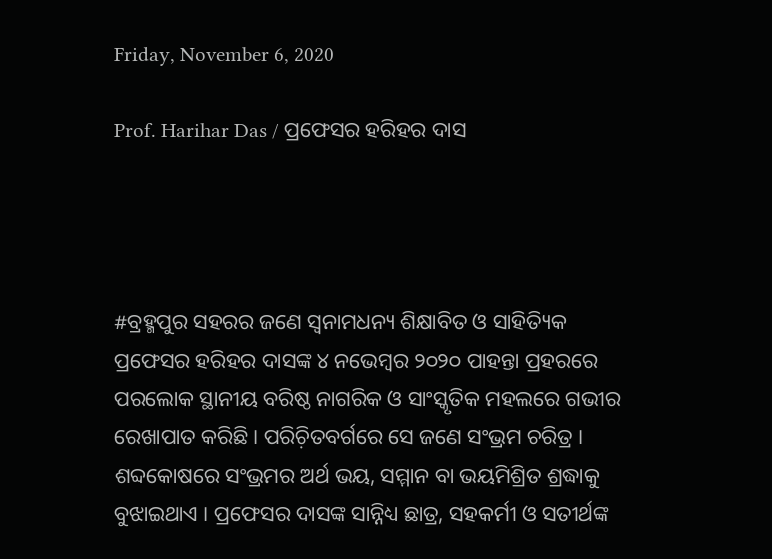Friday, November 6, 2020

Prof. Harihar Das / ପ୍ରଫେସର ହରିହର ଦାସ




#ବ୍ରହ୍ମପୁର ସହରର ଜଣେ ସ୍ୱନାମଧନ୍ୟ ଶିକ୍ଷାବିତ ଓ ସାହିତ୍ୟିକ ପ୍ରଫେସର ହରିହର ଦାସଙ୍କ ୪ ନଭେମ୍ୱର ୨୦୨୦ ପାହନ୍ତା ପ୍ରହରରେ ପରଲୋକ ସ୍ଥାନୀୟ ବରିଷ୍ଠ ନାଗରିକ ଓ ସାଂସ୍କୃତିକ ମହଲରେ ଗଭୀର ରେଖାପାତ କରିଛି । ପରିଚ଼ିତବର୍ଗରେ ସେ ଜଣେ ସଂଭ୍ରମ ଚରିତ୍ର । ଶବ୍ଦକୋଷରେ ସଂଭ୍ରମର ଅର୍ଥ ଭୟ, ସମ୍ମାନ ବା ଭୟମିଶ୍ରିତ ଶ୍ରଦ୍ଧାକୁ ବୁଝାଇଥାଏ । ପ୍ରଫେସର ଦାସଙ୍କ ସାନ୍ନିଧ୍ୟ ଛାତ୍ର, ସହକର୍ମୀ ଓ ସତୀର୍ଥଙ୍କ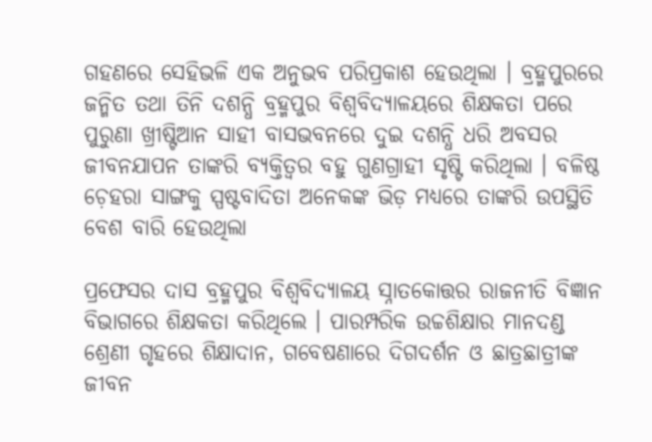ଗହଣରେ ସେହିଭଳି ଏକ ଅନୁଭବ ପରିପ୍ରକାଶ ହେଉଥିଲା । ବ୍ରହ୍ମପୁରରେ ଜନ୍ମିତ ତଥା ତିନି ଦଶନ୍ଧି ବ୍ରହ୍ମପୁର ବିଶ୍ୱବିଦ୍ୟାଳୟରେ ଶିକ୍ଷକତା ପରେ ପୁରୁଣା ଖ୍ରୀଷ୍ଟିଆନ ସାହୀ ବାସଭବନରେ ଦୁଇ ଦଶନ୍ଧି ଧରି ଅବସର ଜୀବନଯାପନ ତାଙ୍କରି ବ୍ୟକ୍ତିତ୍ୱର ବହୁ ଗୁଣଗ୍ରାହୀ ସୃଷ୍ଟି କରିଥିଲା । ବଳିଷ୍ଠ ଚ଼େହରା ସାଙ୍ଗକୁ ସ୍ପଷ୍ଟବାଦିତା ଅନେକଙ୍କ ଭିଡ଼ ମଧ୍ୟରେ ତାଙ୍କରି ଉପସ୍ଥିତି ବେଶ ବାରି ହେଉଥିଲା

ପ୍ରଫେସର ଦାସ ବ୍ରହ୍ମପୁର ବିଶ୍ୱବିଦ୍ୟାଳୟ ସ୍ନାତକୋତ୍ତର ରାଜନୀତି ବିଜ୍ଞାନ ବିଭାଗରେ ଶିକ୍ଷକତା କରିଥିଲେ । ପାରମ୍ପରିକ ଉଚ୍ଚଶିକ୍ଷାର ମାନଦଣ୍ଡ ଶ୍ରେଣୀ ଗୃହରେ ଶିକ୍ଷାଦାନ, ଗବେଷଣାରେ ଦିଗଦର୍ଶନ ଓ ଛାତ୍ରଛାତ୍ରୀଙ୍କ ଜୀବନ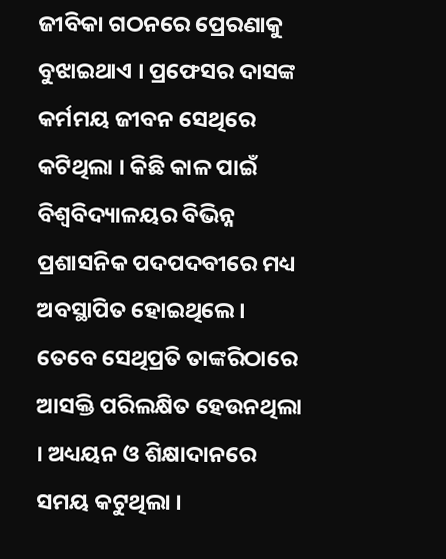ଜୀବିକା ଗଠନରେ ପ୍ରେରଣାକୁ ବୁଝାଇଥାଏ । ପ୍ରଫେସର ଦାସଙ୍କ କର୍ମମୟ ଜୀବନ ସେଥିରେ କଟିଥିଲା । କିଛି କାଳ ପାଇଁ ବିଶ୍ୱବିଦ୍ୟାଳୟର ବିଭିନ୍ନ ପ୍ରଶାସନିକ ପଦପଦବୀରେ ମଧ୍ୟ ଅବସ୍ଥାପିତ ହୋଇଥିଲେ । ତେବେ ସେଥିପ୍ରତି ତାଙ୍କରିଠାରେ ଆସକ୍ତି ପରିଲକ୍ଷିତ ହେଉନଥିଲା । ଅଧ୍ୟୟନ ଓ ଶିକ୍ଷାଦାନରେ ସମୟ କଟୁଥିଲା ।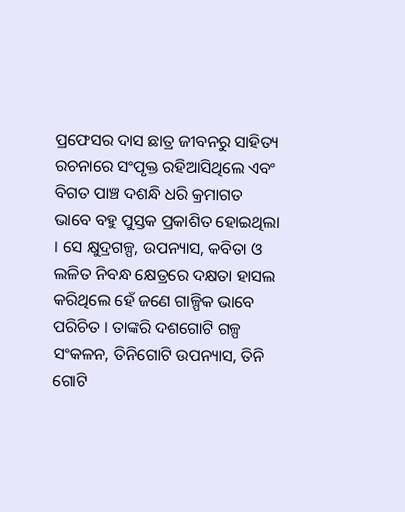ପ୍ରଫେସର ଦାସ ଛାତ୍ର ଜୀବନରୁ ସାହିତ୍ୟ ରଚନାରେ ସଂପୃକ୍ତ ରହିଆସିଥିଲେ ଏବଂ ବିଗତ ପାଞ୍ଚ ଦଶନ୍ଧି ଧରି କ୍ରମାଗତ ଭାବେ ବହୁ ପୁସ୍ତକ ପ୍ରକାଶିତ ହୋଇଥିଲା । ସେ କ୍ଷୁଦ୍ରଗଳ୍ପ, ଉପନ୍ୟାସ, କବିତା ଓ ଲଳିତ ନିବନ୍ଧ କ୍ଷେତ୍ରରେ ଦକ୍ଷତା ହାସଲ କରିଥିଲେ ହେଁ ଜଣେ ଗାଳ୍ପିକ ଭାବେ ପରିଚିତ । ତାଙ୍କରି ଦଶଗୋଟି ଗଳ୍ପ ସଂକଳନ, ତିନିଗୋଟି ଉପନ୍ୟାସ, ତିନି ଗୋଟି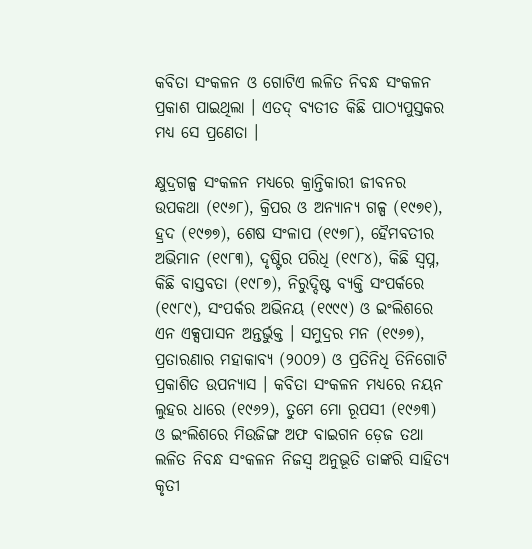କବିତା ସଂକଳନ ଓ ଗୋଟିଏ ଲଳିତ ନିବନ୍ଧ ସଂକଳନ ପ୍ରକାଶ ପାଇଥିଲା । ଏତଦ୍ ବ୍ୟତୀତ କିଛି ପାଠ୍ୟପୁସ୍ତକର ମଧ୍ୟ ସେ ପ୍ରଣେତା ।

କ୍ଷୁଦ୍ରଗଳ୍ପ ସଂକଳନ ମଧ୍ୟରେ କ୍ରାନ୍ତିକାରୀ ଜୀବନର ଉପକଥା (୧୯୬୮), କ୍ରିପର ଓ ଅନ୍ୟାନ୍ୟ ଗଳ୍ପ (୧୯୭୧), ହ୍ରଦ (୧୯୭୭), ଶେଷ ସଂଳାପ (୧୯୭୮), ହୈମବତୀର ଅଭିମାନ (୧୯୮୩), ଦୃଷ୍ଟିର ପରିଧି (୧୯୮୪), କିଛି ସ୍ୱପ୍ନ, କିଛି ବାସ୍ତବତା (୧୯୮୭), ନିରୁଦ୍ଦିଷ୍ଟ ବ୍ୟକ୍ତି ସଂପର୍କରେ (୧୯୮୯), ସଂପର୍କର ଅଭିନୟ (୧୯୯୯) ଓ ଇଂଲିଶରେ ଏନ ଏକ୍ସପାସନ ଅନ୍ତର୍ଭୁକ୍ତ । ସମୁଦ୍ରର ମନ (୧୯୬୭), ପ୍ରତାରଣାର ମହାକାବ୍ୟ (୨୦୦୨) ଓ ପ୍ରତିନିଧି ତିନିଗୋଟି ପ୍ରକାଶିତ ଉପନ୍ୟାସ । କବିତା ସଂକଳନ ମଧ୍ୟରେ ନୟନ ଲୁହର ଧାରେ (୧୯୬୨), ତୁମେ ମୋ ରୂପସୀ (୧୯୬୩) ଓ ଇଂଲିଶରେ ମିଉଜିଙ୍ଗ ଅଫ ବାଇଗନ ଡ଼େଜ ତଥା ଲଳିତ ନିବନ୍ଧ ସଂକଳନ ନିଜସ୍ୱ ଅନୁଭୂତି ତାଙ୍କରି ସାହିତ୍ୟ କୃତୀ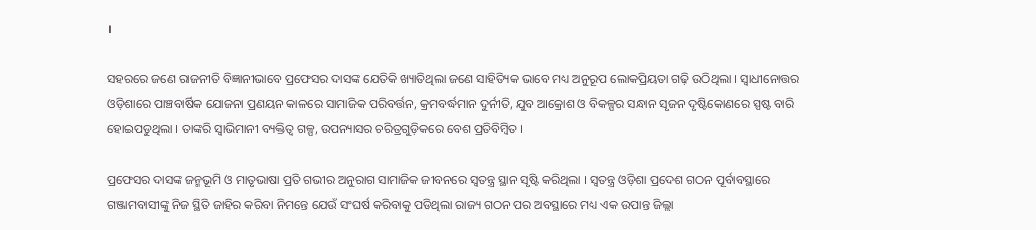।

ସହରରେ ଜଣେ ରାଜନୀତି ବିଜ୍ଞାନୀଭାବେ ପ୍ରଫେସର ଦାସଙ୍କ ଯେତିକି ଖ୍ୟାତିଥିଲା ଜଣେ ସାହିତ୍ୟିକ ଭାବେ ମଧ୍ୟ ଅନୁରୂପ ଲୋକପ୍ରିୟତା ଗଢ଼ି ଉଠିଥିଲା । ସ୍ୱାଧୀନୋତ୍ତର ଓଡ଼ିଶାରେ ପାଞ୍ଚବାର୍ଷିକ ଯୋଜନା ପ୍ରଣୟନ କାଳରେ ସାମାଜିକ ପରିବର୍ତ୍ତନ, କ୍ରମବର୍ଦ୍ଧମାନ ଦୁର୍ନୀତି, ଯୁବ ଆକ୍ରୋଶ ଓ ବିକଳ୍ପର ସନ୍ଧାନ ସୃଜନ ଦୃଷ୍ଟିକୋଣରେ ସ୍ପଷ୍ଟ ବାରି ହୋଇପଡୁଥିଲା । ତାଙ୍କରି ସ୍ୱାଭିମାନୀ ବ୍ୟକ୍ତିତ୍ୱ ଗଳ୍ପ, ଉପନ୍ୟାସର ଚରିତ୍ରଗୁଡ଼ିକରେ ବେଶ ପ୍ରତିବିମ୍ୱିତ ।

ପ୍ରଫେସର ଦାସଙ୍କ ଜନ୍ମଭୂମି ଓ ମାତୃଭାଷା ପ୍ରତି ଗଭୀର ଅନୁରାଗ ସାମାଜିକ ଜୀବନରେ ସ୍ୱତନ୍ତ୍ର ସ୍ଥାନ ସୃଷ୍ଟି କରିଥିଲା । ସ୍ୱତନ୍ତ୍ର ଓଡ଼ିଶା ପ୍ରଦେଶ ଗଠନ ପୂର୍ବାବସ୍ଥାରେ ଗଞ୍ଜାମବାସୀଙ୍କୁ ନିଜ ସ୍ଥିତି ଜାହିର କରିବା ନିମନ୍ତେ ଯେଉଁ ସଂଘର୍ଷ କରିବାକୁ ପଡିଥିଲା ରାଜ୍ୟ ଗଠନ ପର ଅବସ୍ଥାରେ ମଧ୍ୟ ଏକ ଉପାନ୍ତ ଜିଲ୍ଲା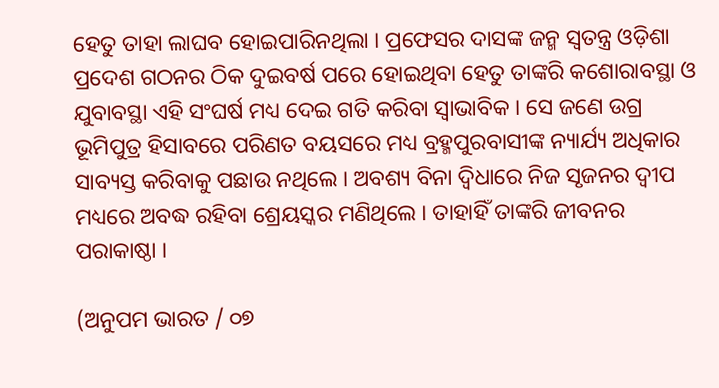ହେତୁ ତାହା ଲାଘବ ହୋଇପାରିନଥିଲା । ପ୍ରଫେସର ଦାସଙ୍କ ଜନ୍ମ ସ୍ୱତନ୍ତ୍ର ଓଡ଼ିଶା ପ୍ରଦେଶ ଗଠନର ଠିକ ଦୁଇବର୍ଷ ପରେ ହୋଇଥିବା ହେତୁ ତାଙ୍କରି କଶୋରାବସ୍ଥା ଓ ଯୁବାବସ୍ଥା ଏହି ସଂଘର୍ଷ ମଧ୍ୟ ଦେଇ ଗତି କରିବା ସ୍ୱାଭାବିକ । ସେ ଜଣେ ଉଗ୍ର ଭୂମିପୁତ୍ର ହିସାବରେ ପରିଣତ ବୟସରେ ମଧ୍ୟ ବ୍ରହ୍ମପୁରବାସୀଙ୍କ ନ୍ୟାର୍ଯ୍ୟ ଅଧିକାର ସାବ୍ୟସ୍ତ କରିବାକୁ ପଛାଉ ନଥିଲେ । ଅବଶ୍ୟ ବିନା ଦ୍ୱିଧାରେ ନିଜ ସୃଜନର ଦ୍ୱୀପ ମଧ୍ୟରେ ଅବଦ୍ଧ ରହିବା ଶ୍ରେୟସ୍କର ମଣିଥିଲେ । ତାହାହିଁ ତାଙ୍କରି ଜୀବନର ପରାକାଷ୍ଠା ।

(ଅନୁପମ ଭାରତ / ୦୭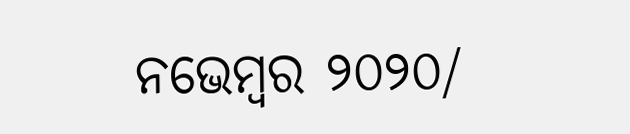ନଭେମ୍ୱର ୨୦୨୦/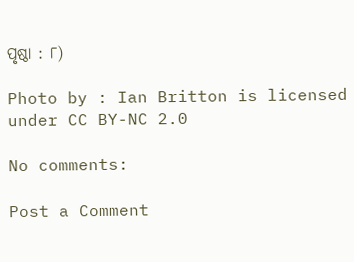ପୃଷ୍ଠା : ୮)

Photo by : Ian Britton is licensed under CC BY-NC 2.0

No comments:

Post a Comment